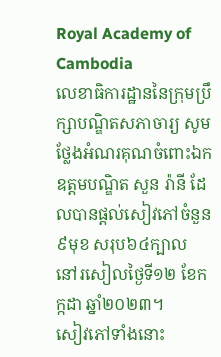Royal Academy of Cambodia
លេខាធិការដ្ឋាននៃក្រុមប្រឹក្សាបណ្ឌិតសភាចារ្យ សូមថ្លែងអំណរគុណចំពោះឯកឧត្ដមបណ្ឌិត សួន រ៉ានី ដែលបានផ្ដល់សៀវភៅចំនួន៩មុខ សរុប៦៤ក្បាល នៅរសៀលថ្ងៃទី១២ ខែកក្កដា ឆ្នាំ២០២៣។
សៀវភៅទាំងនោះ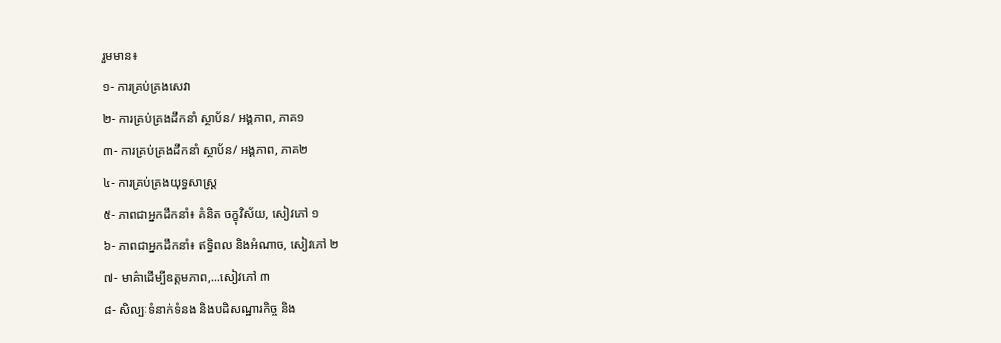រួមមាន៖
១- ការគ្រប់គ្រងសេវា
២- ការគ្រប់គ្រងដឹកនាំ ស្ថាប័ន/ អង្គភាព, ភាគ១
៣- ការគ្រប់គ្រងដឹកនាំ ស្ថាប័ន/ អង្គភាព, ភាគ២
៤- ការគ្រប់គ្រងយុទ្ធសាស្ត្រ
៥- ភាពជាអ្នកដឹកនាំ៖ គំនិត ចក្ខុវិស័យ, សៀវភៅ ១
៦- ភាពជាអ្នកដឹកនាំ៖ ឥទ្ធិពល និងអំណាច, សៀវភៅ ២
៧- មាគ៌ាដើម្បីឧត្តមភាព,...សៀវភៅ ៣
៨- សិល្បៈទំនាក់ទំនង និងបដិសណ្ឋារកិច្ច និង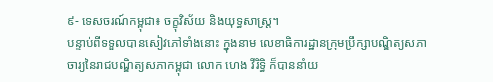៩- ទេសចរណ៍កម្ពុជា៖ ចក្ខុវិស័យ និងយុទ្ធសាស្ត្រ។
បន្ទាប់ពីទទួលបានសៀវភៅទាំងនោះ ក្នុងនាម លេខាធិការដ្ឋានក្រុមប្រឹក្សាបណ្ឌិត្យសភាចារ្យនៃរាជបណ្ឌិត្យសភាកម្ពុជា លោក ហេង វីរិទ្ធិ ក៏បាននាំយ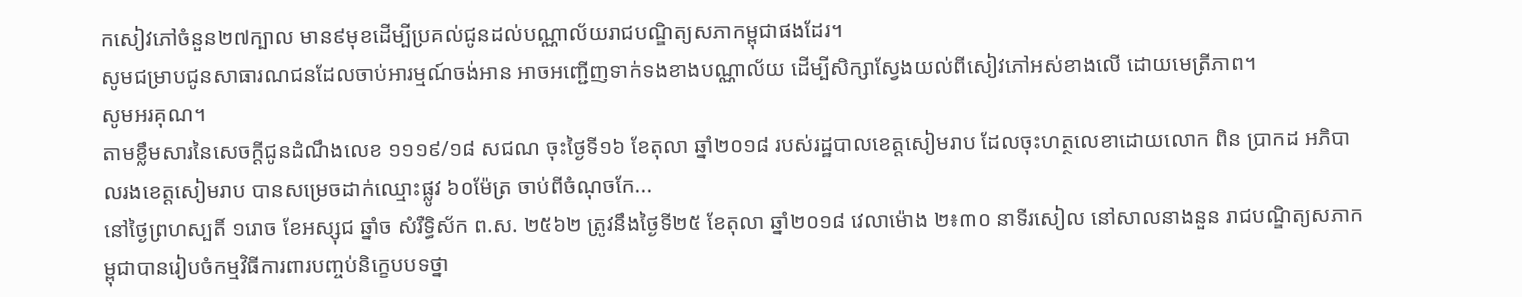កសៀវភៅចំនួន២៧ក្បាល មាន៩មុខដើម្បីប្រគល់ជូនដល់បណ្ណាល័យរាជបណ្ឌិត្យសភាកម្ពុជាផងដែរ។
សូមជម្រាបជូនសាធារណជនដែលចាប់អារម្មណ៍ចង់អាន អាចអញ្ជើញទាក់ទងខាងបណ្ណាល័យ ដើម្បីសិក្សាស្វែងយល់ពីសៀវភៅអស់ខាងលើ ដោយមេត្រីភាព។
សូមអរគុណ។
តាមខ្លឹមសារនៃសេចក្ដីជូនដំណឹងលេខ ១១១៩/១៨ សជណ ចុះថ្ងៃទី១៦ ខែតុលា ឆ្នាំ២០១៨ របស់រដ្ឋបាលខេត្តសៀមរាប ដែលចុះហត្ថលេខាដោយលោក ពិន ប្រាកដ អភិបាលរងខេត្តសៀមរាប បានសម្រេចដាក់ឈ្មោះផ្លូវ ៦០ម៉ែត្រ ចាប់ពីចំណុចកែ...
នៅថ្ងៃព្រហស្បតិ៍ ១រោច ខែអស្សុជ ឆ្នាំច សំរឺទ្ធិស័ក ព.ស. ២៥៦២ ត្រូវនឹងថ្ងៃទី២៥ ខែតុលា ឆ្នាំ២០១៨ វេលាម៉ោង ២៖៣០ នាទីរសៀល នៅសាលនាងនួន រាជបណ្ឌិត្យសភាកម្ពុជាបានរៀបចំកម្មវិធីការពារបញ្ចប់និក្ខេបបទថ្នា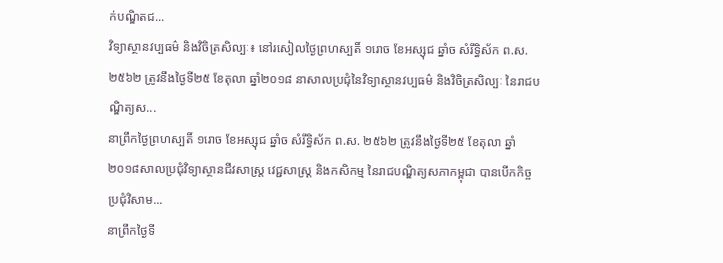ក់បណ្ឌិតជ...
វិទ្យាស្ថានវប្បធម៌ និងវិចិត្រសិល្បៈ៖ នៅរសៀលថ្ងៃព្រហស្បតិ៍ ១រោច ខែអស្សុជ ឆ្នាំច សំរឹទ្ធិស័ក ព.ស.២៥៦២ ត្រូវនឹងថ្ងៃទី២៥ ខែតុលា ឆ្នាំ២០១៨ នាសាលប្រជុំនៃវិទ្យាស្ថានវប្បធម៌ និងវិចិត្រសិល្បៈ នៃរាជបណ្ឌិត្យស...
នាព្រឹកថ្ងៃព្រហស្បតិ៍ ១រោច ខែអស្សុជ ឆ្នាំច សំរឹទ្ធិស័ក ព.ស. ២៥៦២ ត្រូវនឹងថ្ងៃទី២៥ ខែតុលា ឆ្នាំ២០១៨សាលប្រជុំវិទ្យាស្ថានជីវសាស្ត្រ វេជ្ជសាស្ត្រ និងកសិកម្ម នៃរាជបណ្ឌិត្យសភាកម្ពុជា បានបើកកិច្ចប្រជុំវិសាម...
នាព្រឹកថ្ងៃទី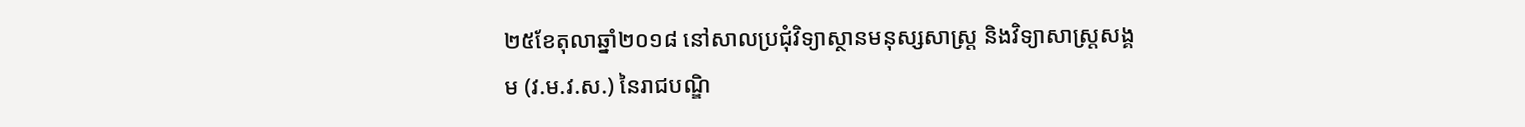២៥ខែតុលាឆ្នាំ២០១៨ នៅសាលប្រជុំវិទ្យាស្ថានមនុស្សសាស្រ្ត និងវិទ្យាសាស្រ្តសង្គម (វ.ម.វ.ស.) នៃរាជបណ្ឌិ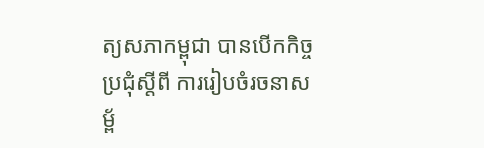ត្យសភាកម្ពុជា បានបើកកិច្ចប្រជុំស្តីពី ការរៀបចំរចនាសម្ព័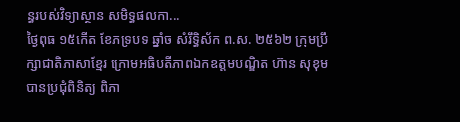ន្ធរបស់វិទ្យាស្ថាន សមិទ្ធផលកា...
ថ្ងៃពុធ ១៥កើត ខែភទ្របទ ឆ្នាំច សំរឹទ្ធិស័ក ព.ស. ២៥៦២ ក្រុមប្រឹក្សាជាតិភាសាខ្មែរ ក្រោមអធិបតីភាពឯកឧត្តមបណ្ឌិត ហ៊ាន សុខុម បានប្រជុំពិនិត្យ ពិភា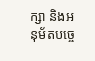ក្សា និងអនុម័តបច្ចេ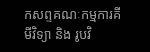កសព្ទគណៈកម្មការគីមីវិទ្យា និង រូបវិ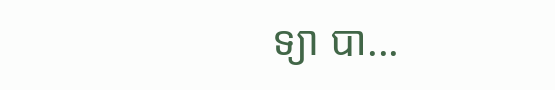ទ្យា បា...